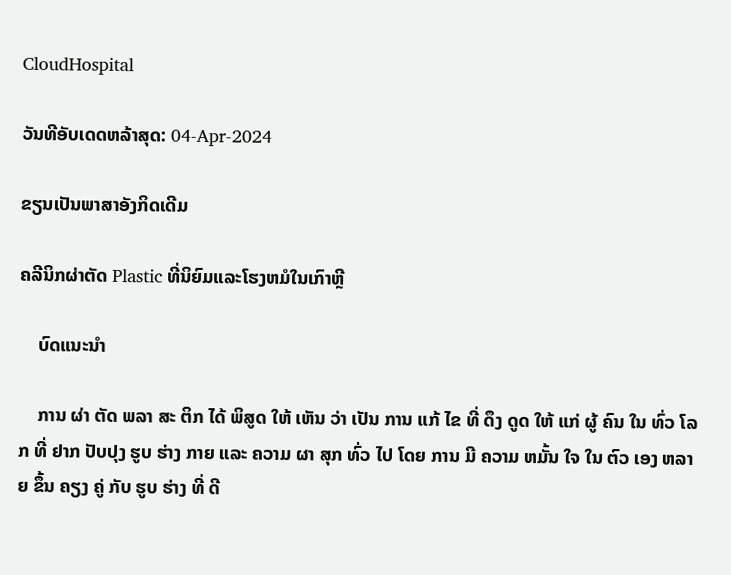CloudHospital

ວັນທີອັບເດດຫລ້າສຸດ: 04-Apr-2024

ຂຽນເປັນພາສາອັງກິດເດີມ

ຄລີນິກຜ່າຕັດ Plastic ທີ່ນິຍົມແລະໂຮງຫມໍໃນເກົາຫຼີ

    ບົດແນະນໍາ

    ການ ຜ່າ ຕັດ ພລາ ສະ ຕິກ ໄດ້ ພິສູດ ໃຫ້ ເຫັນ ວ່າ ເປັນ ການ ແກ້ ໄຂ ທີ່ ດຶງ ດູດ ໃຫ້ ແກ່ ຜູ້ ຄົນ ໃນ ທົ່ວ ໂລກ ທີ່ ຢາກ ປັບປຸງ ຮູບ ຮ່າງ ກາຍ ແລະ ຄວາມ ຜາ ສຸກ ທົ່ວ ໄປ ໂດຍ ການ ມີ ຄວາມ ຫມັ້ນ ໃຈ ໃນ ຕົວ ເອງ ຫລາຍ ຂຶ້ນ ຄຽງ ຄູ່ ກັບ ຮູບ ຮ່າງ ທີ່ ດີ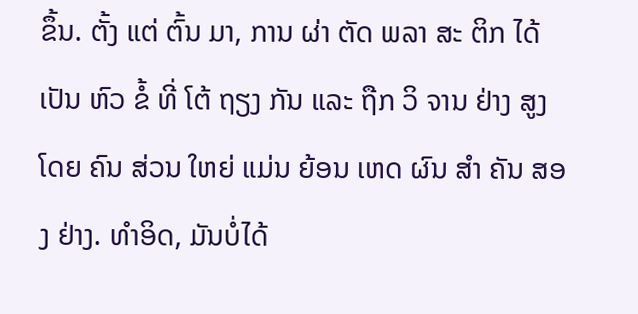ຂຶ້ນ. ຕັ້ງ ແຕ່ ຕົ້ນ ມາ, ການ ຜ່າ ຕັດ ພລາ ສະ ຕິກ ໄດ້ ເປັນ ຫົວ ຂໍ້ ທີ່ ໂຕ້ ຖຽງ ກັນ ແລະ ຖືກ ວິ ຈານ ຢ່າງ ສູງ ໂດຍ ຄົນ ສ່ວນ ໃຫຍ່ ແມ່ນ ຍ້ອນ ເຫດ ຜົນ ສໍາ ຄັນ ສອງ ຢ່າງ. ທໍາອິດ, ມັນບໍ່ໄດ້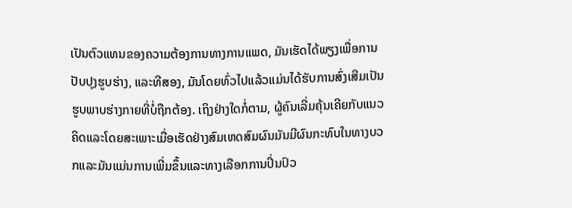ເປັນຕົວແທນຂອງຄວາມຕ້ອງການທາງການແພດ, ມັນເຮັດໄດ້ພຽງເພື່ອການປັບປຸງຮູບຮ່າງ, ແລະທີສອງ, ມັນໂດຍທົ່ວໄປແລ້ວແມ່ນໄດ້ຮັບການສົ່ງເສີມເປັນຮູບພາບຮ່າງກາຍທີ່ບໍ່ຖືກຕ້ອງ. ເຖິງຢ່າງໃດກໍ່ຕາມ, ຜູ້ຄົນເລີ່ມຄຸ້ນເຄີຍກັບແນວຄິດແລະໂດຍສະເພາະເມື່ອເຮັດຢ່າງສົມເຫດສົມຜົນມັນມີຜົນກະທົບໃນທາງບວກແລະມັນແມ່ນການເພີ່ມຂຶ້ນແລະທາງເລືອກການປິ່ນປົວ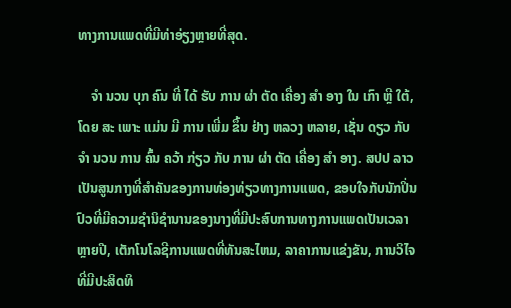ທາງການແພດທີ່ມີທ່າອ່ຽງຫຼາຍທີ່ສຸດ.

    ຈໍາ ນວນ ບຸກ ຄົນ ທີ່ ໄດ້ ຮັບ ການ ຜ່າ ຕັດ ເຄື່ອງ ສໍາ ອາງ ໃນ ເກົາ ຫຼີ ໃຕ້, ໂດຍ ສະ ເພາະ ແມ່ນ ມີ ການ ເພີ່ມ ຂຶ້ນ ຢ່າງ ຫລວງ ຫລາຍ, ເຊັ່ນ ດຽວ ກັບ ຈໍາ ນວນ ການ ຄົ້ນ ຄວ້າ ກ່ຽວ ກັບ ການ ຜ່າ ຕັດ ເຄື່ອງ ສໍາ ອາງ. ສປປ ລາວ ເປັນສູນກາງທີ່ສໍາຄັນຂອງການທ່ອງທ່ຽວທາງການແພດ, ຂອບໃຈກັບນັກປິ່ນປົວທີ່ມີຄວາມຊໍານິຊໍານານຂອງນາງທີ່ມີປະສົບການທາງການແພດເປັນເວລາຫຼາຍປີ, ເຕັກໂນໂລຊີການແພດທີ່ທັນສະໄຫມ, ລາຄາການແຂ່ງຂັນ, ການວິໄຈທີ່ມີປະສິດທິ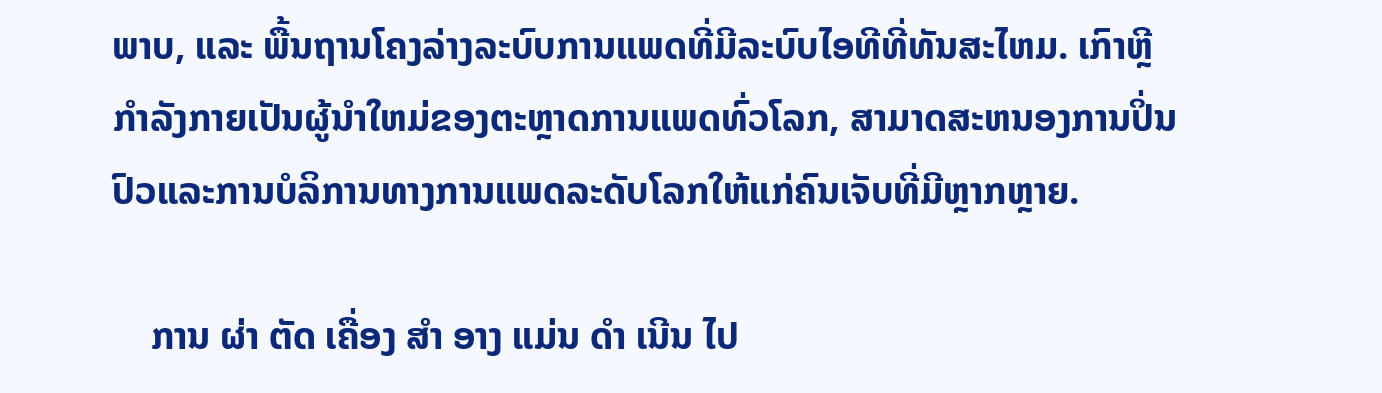ພາບ, ແລະ ພື້ນຖານໂຄງລ່າງລະບົບການແພດທີ່ມີລະບົບໄອທີທີ່ທັນສະໄຫມ. ເກົາຫຼີກໍາລັງກາຍເປັນຜູ້ນໍາໃຫມ່ຂອງຕະຫຼາດການແພດທົ່ວໂລກ, ສາມາດສະຫນອງການປິ່ນປົວແລະການບໍລິການທາງການແພດລະດັບໂລກໃຫ້ແກ່ຄົນເຈັບທີ່ມີຫຼາກຫຼາຍ.

    ການ ຜ່າ ຕັດ ເຄື່ອງ ສໍາ ອາງ ແມ່ນ ດໍາ ເນີນ ໄປ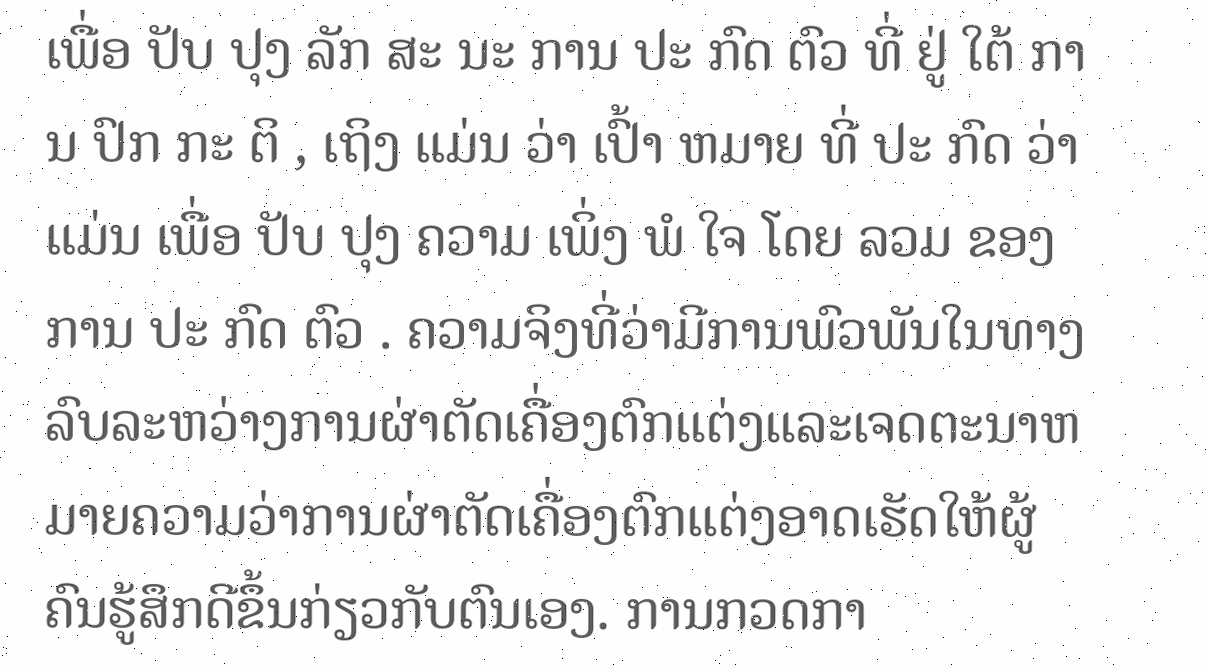ເພື່ອ ປັບ ປຸງ ລັກ ສະ ນະ ການ ປະ ກົດ ຕົວ ທີ່ ຢູ່ ໃຕ້ ການ ປົກ ກະ ຕິ , ເຖິງ ແມ່ນ ວ່າ ເປົ້າ ຫມາຍ ທີ່ ປະ ກົດ ວ່າ ແມ່ນ ເພື່ອ ປັບ ປຸງ ຄວາມ ເພິ່ງ ພໍ ໃຈ ໂດຍ ລວມ ຂອງ ການ ປະ ກົດ ຕົວ . ຄວາມຈິງທີ່ວ່າມີການພົວພັນໃນທາງລົບລະຫວ່າງການຜ່າຕັດເຄື່ອງຕົກແຕ່ງແລະເຈດຕະນາຫມາຍຄວາມວ່າການຜ່າຕັດເຄື່ອງຕົກແຕ່ງອາດເຮັດໃຫ້ຜູ້ຄົນຮູ້ສຶກດີຂຶ້ນກ່ຽວກັບຕົນເອງ. ການກວດກາ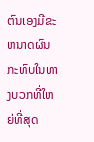ຕົນເອງມີຂະຫນາດຜົນກະທົບໃນທາງບວກທີ່ໃຫຍ່ທີ່ສຸດ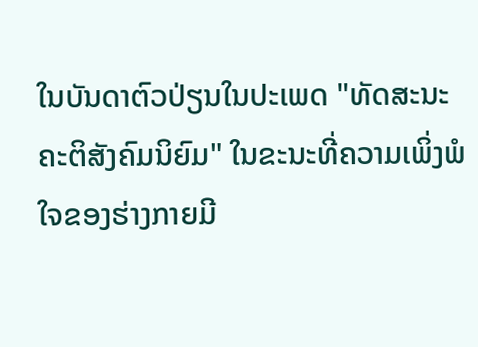ໃນບັນດາຕົວປ່ຽນໃນປະເພດ "ທັດສະນະຄະຕິສັງຄົມນິຍົມ" ໃນຂະນະທີ່ຄວາມເພິ່ງພໍໃຈຂອງຮ່າງກາຍມີ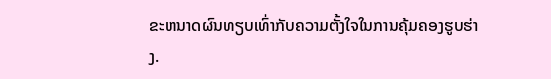ຂະຫນາດຜົນທຽບເທົ່າກັບຄວາມຕັ້ງໃຈໃນການຄຸ້ມຄອງຮູບຮ່າງ.